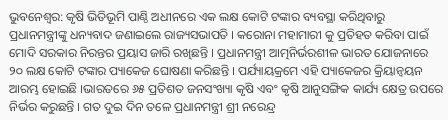ଭୁବନେଶ୍ୱର: କୃଷି ଭିତିଭୂମି ପାଣ୍ଠି ଅଧୀନରେ ଏକ ଲକ୍ଷ କୋଟି ଟଙ୍କାର ବ୍ୟବସ୍ଥା କରିଥିବାରୁ ପ୍ରଧାନମନ୍ତ୍ରୀଙ୍କୁ ଧନ୍ୟବାଦ ଜଣାଇଲେ ରାଜ୍ୟସଭାପତି । କରୋନା ମହାମାରୀ କୁ ପ୍ରତିହତ କରିବା ପାଇଁ ମୋଦି ସରକାର ନିରନ୍ତର ପ୍ରୟାସ ଜାରି ରଖିଛନ୍ତି । ପ୍ରଧାନମନ୍ତ୍ରୀ ଆତ୍ମନିର୍ଭରଶୀଳ ଭାରତ ଯୋଜନାରେ ୨୦ ଲକ୍ଷ କୋଟି ଟଙ୍କାର ପ୍ୟାକେଜ ଘୋଷଣା କରିଛନ୍ତି । ପର୍ଯ୍ୟାୟକ୍ରମେ ଏହି ପ୍ୟାକେଜର କ୍ରିୟାନ୍ୱୟନ ଆରମ୍ଭ ହୋଇଛି ।ଭାରତରେ ୬୫ ପ୍ରତିଶତ ଜନସଂଖ୍ୟା କୃଷି ଏବଂ କୃଷି ଆନୁସଙ୍ଗିକ କାର୍ଯ୍ୟ କ୍ଷେତ୍ର ଉପରେ ନିର୍ଭର କରୁଛନ୍ତି । ଗତ ଦୁଇ ଦିନ ତଳେ ପ୍ରଧାନମନ୍ତ୍ରୀ ଶ୍ରୀ ନରେନ୍ଦ୍ର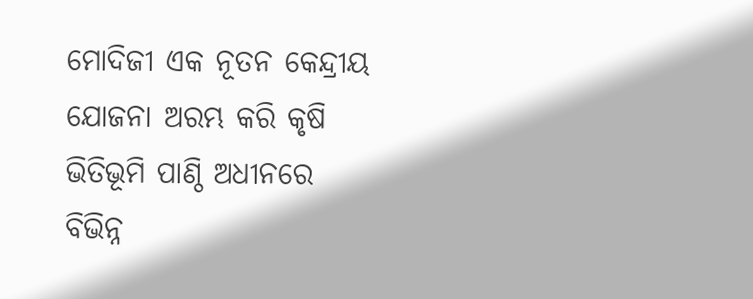ମୋଦିଜୀ ଏକ ନୂତନ କେନ୍ଦ୍ରୀୟ ଯୋଜନା ଅରମ୍ଭ କରି କୃଷି ଭିତିଭୂମି ପାଣ୍ଠି ଅଧୀନରେ ବିଭିନ୍ନ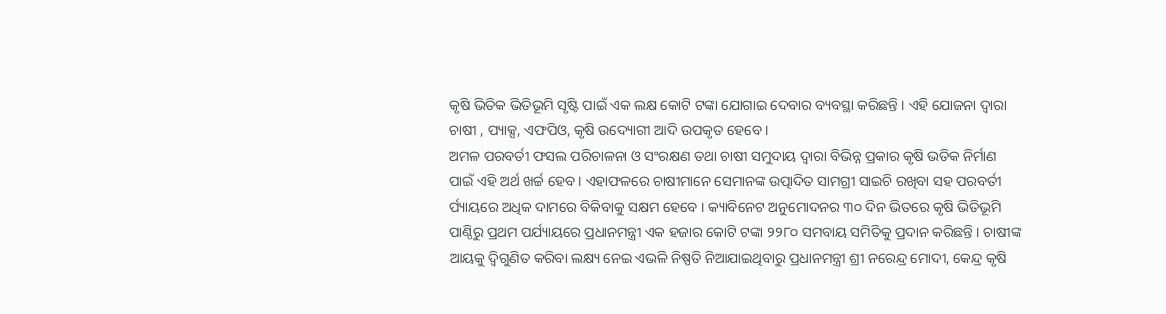କୃଷି ଭିତିକ ଭିତିଭୂମି ସୃଷ୍ଟି ପାଇଁ ଏକ ଲକ୍ଷ କୋଟି ଟଙ୍କା ଯୋଗାଇ ଦେବାର ବ୍ୟବସ୍ଥା କରିଛନ୍ତି । ଏହି ଯୋଜନା ଦ୍ୱାରା ଚାଷୀ , ପ୍ୟାକ୍ସ, ଏଫପିଓ, କୃଷି ଉଦ୍ୟୋଗୀ ଆଦି ଉପକୃତ ହେବେ ।
ଅମଳ ପରବର୍ତୀ ଫସଲ ପରିଚାଳନା ଓ ସଂରକ୍ଷଣ ତଥା ଚାଷୀ ସମୁଦାୟ ଦ୍ୱାରା ବିଭିନ୍ନ ପ୍ରକାର କୃଷି ଭତିକ ନିର୍ମାଣ ପାଇଁ ଏହି ଅର୍ଥ ଖର୍ଚ୍ଚ ହେବ । ଏହାଫଳରେ ଚାଷୀମାନେ ସେମାନଙ୍କ ଉତ୍ପାଦିତ ସାମଗ୍ରୀ ସାଇଚି ରଖିବା ସହ ପରବର୍ତୀ ର୍ପ୍ୟାୟରେ ଅଧିକ ଦାମରେ ବିକିବାକୁ ସକ୍ଷମ ହେବେ । କ୍ୟାବିନେଟ ଅନୁମୋଦନର ୩୦ ଦିନ ଭିତରେ କୃଷି ଭିତିଭୂମି ପାଣ୍ଠିରୁ ପ୍ରଥମ ପର୍ଯ୍ୟାୟରେ ପ୍ରଧାନମନ୍ତ୍ରୀ ଏକ ହଜାର କୋଟି ଟଙ୍କା ୨୨୮୦ ସମବାୟ ସମିତିକୁ ପ୍ରଦାନ କରିଛନ୍ତି । ଚାଷୀଙ୍କ ଆୟକୁ ଦ୍ୱିଗୁଣିତ କରିବା ଲକ୍ଷ୍ୟ ନେଇ ଏଭଳି ନିଷ୍ପତି ନିଆଯାଇଥିବାରୁ ପ୍ରଧାନମନ୍ତ୍ରୀ ଶ୍ରୀ ନରେନ୍ଦ୍ର ମୋଦୀ, କେନ୍ଦ୍ର କୃଷି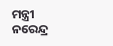ମନ୍ତ୍ରୀ ନରେନ୍ଦ୍ର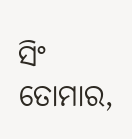ସିଂ ତୋମାର,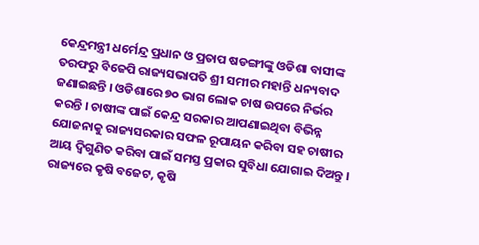କେନ୍ଦ୍ରମନ୍ତ୍ରୀ ଧର୍ମେନ୍ଦ୍ର ପ୍ରଧାନ ଓ ପ୍ରତାପ ଷଡଙ୍ଗୀଙ୍କୁ ଓଡିଶା ବାସୀଙ୍କ ତରଫରୁ ବିଜେପି ରାଜ୍ୟସଭାପତି ଶ୍ରୀ ସମୀର ମହାନ୍ତି ଧନ୍ୟବାଦ ଜଣାଇଛନ୍ତି । ଓଡିଶାରେ ୭୦ ଭାଗ ଲୋକ ଚାଷ ଉପରେ ନିର୍ଭର କରନ୍ତି । ଚାଷୀଙ୍କ ପାଇଁ କେନ୍ଦ୍ର ସରକାର ଆପଣାଇଥିବା ବିଭିନ୍ନ ଯୋଜନାକୁ ରାଜ୍ୟସରକାର ସଫଳ ରୂପାୟନ କରିବା ସହ ଚାଷୀର ଆୟ ଦ୍ୱିଗୁଣିତ କରିବା ପାଇଁ ସମସ୍ତ ପ୍ରକାର ସୁବିଧା ଯୋଗାଇ ଦିଅନ୍ତୁ । ରାଜ୍ୟରେ କୃଷି ବଜେଟ, କୃଷି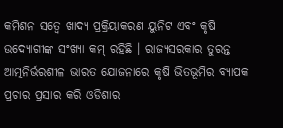କମିଶନ ସତ୍ୱେ ଖାଦ୍ୟ ପ୍ରକ୍ରିୟାକରଣ ୟୁନିଟ ଏବଂ କୃଷି ଉଦ୍ୟୋଗୀଙ୍କ ସଂଖ୍ୟା କମ୍ ରହିଛି । ରାଜ୍ୟସରକାର ତୁରନ୍ତ ଆତ୍ମନିର୍ଭରଶୀଳ ଭାରତ ଯୋଜନାରେ କୃଷି ଭିତଭୂମିର ବ୍ୟାପକ ପ୍ରଚାର ପ୍ରସାର କରି ଓଡିଶାର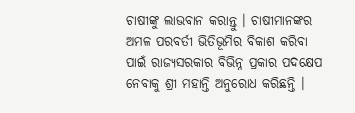ଚାଷୀଙ୍କୁ ଲାଭବାନ କରାନ୍ତୁ । ଚାଷୀମାନଙ୍କର ଅମଳ ପରବର୍ତୀ ଭିତିଭୂମିର ବିକାଶ କରିବା ପାଇଁ ରାଜ୍ୟସରକାର ବିଭିନ୍ନ ପ୍ରକାର ପଦକ୍ଷେପ ନେବାକୁ ଶ୍ରୀ ମହାନ୍ତି ଅନୁରୋଧ କରିଛନ୍ତି ।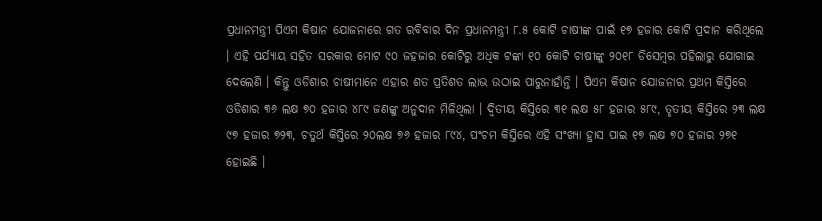ପ୍ରଧାନମନ୍ତ୍ରୀ ପିଏମ କିଷାନ ଯୋଜନାରେ ଗତ ରବିବାର ଦିନ ପ୍ରଧାନମନ୍ତ୍ରୀ ୮.୫ କୋଟି ଚାଷୀଙ୍କ ପାଇଁ ୧୭ ହଜାର କୋଟି ପ୍ରଦାନ କରିଥିଲେ । ଏହି ପର୍ଯ୍ୟାୟ ସହିତ ସରକାର ମୋଟ ୯୦ ଜହଜାର କୋଟିରୁ ଅଧିକ ଟଙ୍କା ୧୦ କୋଟି ଚାଷୀଙ୍କୁ ୨୦୧୮ ଡିସେମ୍ବର ପହିଲାରୁ ଯୋଗାଇ ଦେଲେଣି । କିନ୍ତୁ ଓଡିଶାର ଚାଷୀମାନେ ଏହାର ଶତ ପ୍ରତିଶତ ଲାଭ ଉଠାଇ ପାରୁନାହାଁନ୍ତି । ପିଏମ କିଷାନ ଯୋଜନାର ପ୍ରଥମ କିସ୍ତିରେ ଓଡିଶାର ୩୬ ଲକ୍ଷ ୭୦ ହଜାର ୪୮୯ ଜଣଙ୍କୁ ଅନୁଦାନ ମିଳିଥିଲା । ଦ୍ୱିତୀୟ କିସ୍ତିରେ ୩୧ ଲକ୍ଷ ୫୮ ହଜାର ୫୮୯, ତୃତୀୟ କିସ୍ତିରେ ୨୩ ଲକ୍ଷ ୯୭ ହଜାର ୭୨୩, ଚତୁର୍ଥ କିସ୍ତିରେ ୨୦ଲକ୍ଷ ୭୬ ହଜାର ୮୯୪, ପଂଚମ କିସ୍ତିରେ ଏହି ସଂଖ୍ୟା ହ୍ରାସ ପାଇ ୧୭ ଲକ୍ଷ ୭୦ ହଜାର ୨୭୧ ହୋଇଛି ।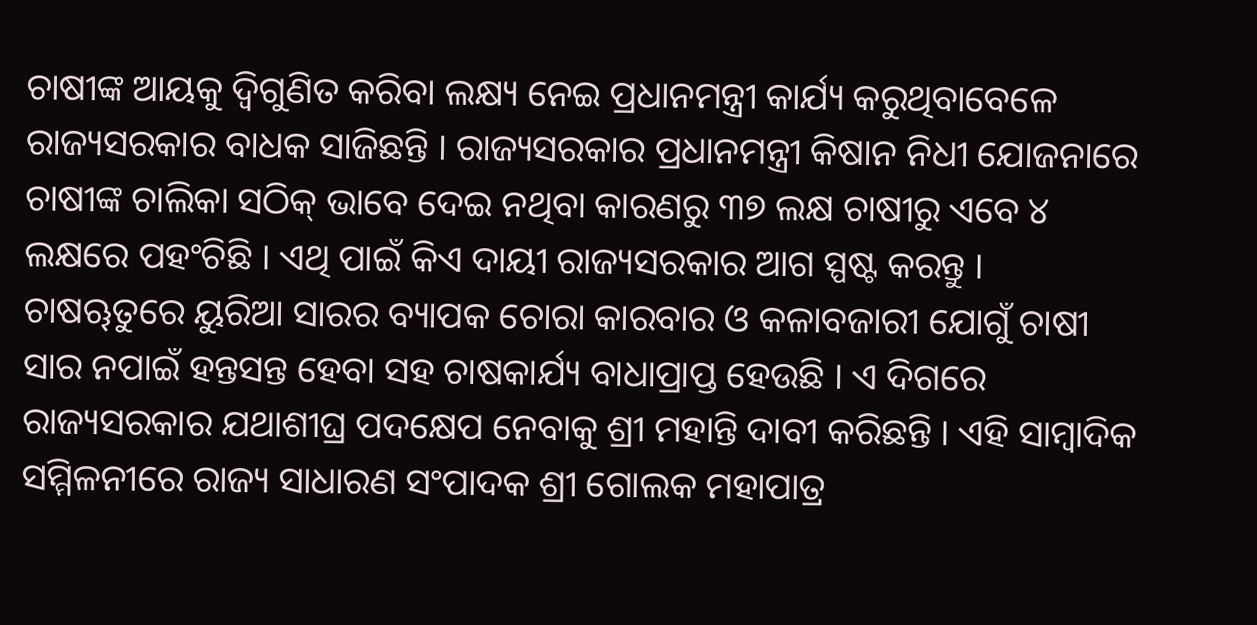ଚାଷୀଙ୍କ ଆୟକୁ ଦ୍ୱିଗୁଣିତ କରିବା ଲକ୍ଷ୍ୟ ନେଇ ପ୍ରଧାନମନ୍ତ୍ରୀ କାର୍ଯ୍ୟ କରୁଥିବାବେଳେ ରାଜ୍ୟସରକାର ବାଧକ ସାଜିଛନ୍ତି । ରାଜ୍ୟସରକାର ପ୍ରଧାନମନ୍ତ୍ରୀ କିଷାନ ନିଧୀ ଯୋଜନାରେ ଚାଷୀଙ୍କ ଚାଲିକା ସଠିକ୍ ଭାବେ ଦେଇ ନଥିବା କାରଣରୁ ୩୭ ଲକ୍ଷ ଚାଷୀରୁ ଏବେ ୪ ଲକ୍ଷରେ ପହଂଚିଛି । ଏଥି ପାଇଁ କିଏ ଦାୟୀ ରାଜ୍ୟସରକାର ଆଗ ସ୍ପଷ୍ଟ କରନ୍ତୁ । ଚାଷୠତୁରେ ୟୁରିଆ ସାରର ବ୍ୟାପକ ଚୋରା କାରବାର ଓ କଳାବଜାରୀ ଯୋଗୁଁ ଚାଷୀ ସାର ନପାଇଁ ହନ୍ତସନ୍ତ ହେବା ସହ ଚାଷକାର୍ଯ୍ୟ ବାଧାପ୍ରାପ୍ତ ହେଉଛି । ଏ ଦିଗରେ ରାଜ୍ୟସରକାର ଯଥାଶୀଘ୍ର ପଦକ୍ଷେପ ନେବାକୁ ଶ୍ରୀ ମହାନ୍ତି ଦାବୀ କରିଛନ୍ତି । ଏହି ସାମ୍ବାଦିକ ସମ୍ମିଳନୀରେ ରାଜ୍ୟ ସାଧାରଣ ସଂପାଦକ ଶ୍ରୀ ଗୋଲକ ମହାପାତ୍ର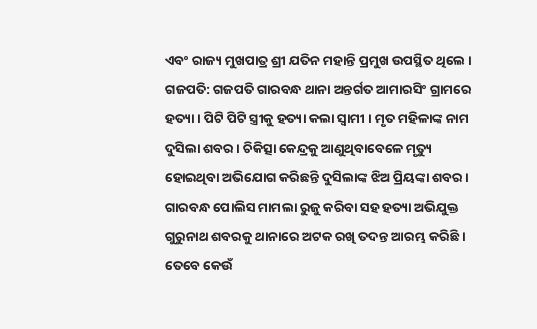ଏବଂ ରାଜ୍ୟ ମୁଖପାତ୍ର ଶ୍ରୀ ଯତିନ ମହାନ୍ତି ପ୍ରମୁଖ ଉପସ୍ଥିତ ଥିଲେ ।
ଗଜପତି: ଗଜପତି ଗାରବନ୍ଧ ଥାନା ଅନ୍ତର୍ଗତ ଆମାରସିଂ ଗ୍ରାମରେ ହତ୍ୟା । ପିଟି ପିଟି ସ୍ତ୍ରୀକୁ ହତ୍ୟା କଲା ସ୍ବାମୀ । ମୃତ ମହିଳାଙ୍କ ନାମ ଦୁସିଲା ଶବର । ଚିକିତ୍ସା କେନ୍ଦ୍ରକୁ ଆଣୁଥିବାବେଳେ ମୃତ୍ୟୁ ହୋଇଥିବା ଅଭିଯୋଗ କରିଛନ୍ତି ଦୁସିଲାଙ୍କ ଝିଅ ପ୍ରିୟଙ୍କା ଶବର । ଗାରବନ୍ଧ ପୋଲିସ ମାମଲା ରୁଜୁ କରିବା ସହ ହତ୍ୟା ଅଭିଯୁକ୍ତ ଗୁରୁନାଥ ଶବରକୁ ଥାନାରେ ଅଟକ ରଖି ତଦନ୍ତ ଆରମ୍ଭ କରିଛି । ତେବେ କେଉଁ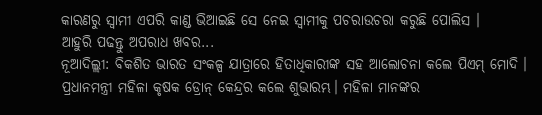କାରଣରୁ ସ୍ୱାମୀ ଏପରି କାଣ୍ଡ ଭିଆଇଛି ସେ ନେଇ ସ୍ୱାମୀକୁ ପଚରାଉଚରା କରୁଛି ପୋଲିସ ।
ଆହୁରି ପଢନ୍ତୁ ଅପରାଧ ଖବର...
ନୂଆଦିଲ୍ଲୀ: ବିକଶିତ ଭାରତ ସଂକଳ୍ପ ଯାତ୍ରାରେ ହିତାଧିକାରୀଙ୍କ ସହ ଆଲୋଚନା କଲେ ପିଏମ୍ ମୋଦି । ପ୍ରଧାନମନ୍ତ୍ରୀ ମହିଳା କୃଷକ ଡ୍ରୋନ୍ କେନ୍ଦ୍ରର କଲେ ଶୁଭାରମ୍ଭ। ମହିଳା ମାନଙ୍କର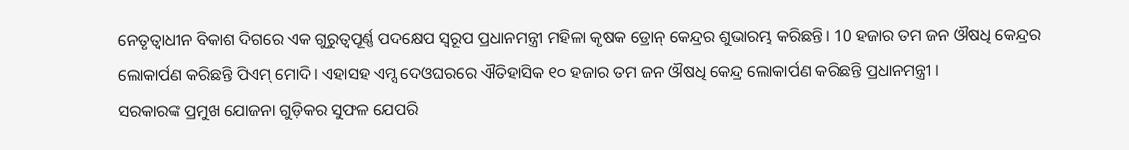ନେତୃତ୍ବାଧୀନ ବିକାଶ ଦିଗରେ ଏକ ଗୁରୁତ୍ବପୂର୍ଣ୍ଣ ପଦକ୍ଷେପ ସ୍ବରୂପ ପ୍ରଧାନମନ୍ତ୍ରୀ ମହିଳା କୃଷକ ଡ୍ରୋନ୍ କେନ୍ଦ୍ରର ଶୁଭାରମ୍ଭ କରିଛନ୍ତି। 10 ହଜାର ତମ ଜନ ଔଷଧି କେନ୍ଦ୍ରର ଲୋକାର୍ପଣ କରିଛନ୍ତି ପିଏମ୍ ମୋଦି। ଏହାସହ ଏମ୍ସ ଦେଓଘରରେ ଐତିହାସିକ ୧୦ ହଜାର ତମ ଜନ ଔଷଧି କେନ୍ଦ୍ର ଲୋକାର୍ପଣ କରିଛନ୍ତି ପ୍ରଧାନମନ୍ତ୍ରୀ ।
ସରକାରଙ୍କ ପ୍ରମୁଖ ଯୋଜନା ଗୁଡ଼ିକର ସୁଫଳ ଯେପରି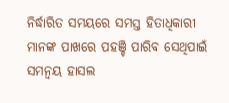ନିର୍ଦ୍ଧାରିତ ସମୟରେ ସମସ୍ତ ହିତାଧିକାରୀ ମାନଙ୍କ ପାଖରେ ପହଞ୍ଚି ପାରିବ ସେଥିପାଇଁ ସମନ୍ବୟ ହାସଲ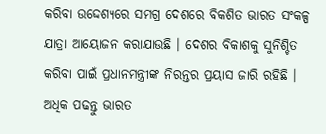କରିବା ଉଦ୍ଦେଶ୍ୟରେ ସମଗ୍ର ଦେଶରେ ବିକଶିତ ଭାରତ ସଂକଳ୍ପ ଯାତ୍ରା ଆୟୋଜନ କରାଯାଉଛି । ଦେଶର ବିକାଶକୁ ସୁନିଶ୍ଚିତ କରିବା ପାଇଁ ପ୍ରଧାନମନ୍ତ୍ରୀଙ୍କ ନିରନ୍ତର ପ୍ରୟାସ ଜାରି ରହିଛି ।
ଅଧିକ ପଢନ୍ତୁ ଭାରତ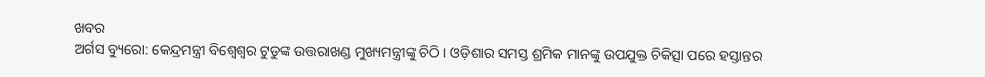ଖବର
ଅର୍ଗସ ବ୍ୟୁରୋ: କେନ୍ଦ୍ରମନ୍ତ୍ରୀ ବିଶ୍ୱେଶ୍ୱର ଟୁଡୁଙ୍କ ଉତ୍ତରାଖଣ୍ଡ ମୁଖ୍ୟମନ୍ତ୍ରୀଙ୍କୁ ଚିଠି । ଓଡ଼ିଶାର ସମସ୍ତ ଶ୍ରମିକ ମାନଙ୍କୁ ଉପଯୁକ୍ତ ଚିକିତ୍ସା ପରେ ହସ୍ତାନ୍ତର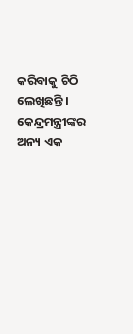କରିବାକୁ ଚିଠି ଲେଖିଛନ୍ତି । କେନ୍ଦ୍ରମନ୍ତ୍ରୀଙ୍କର ଅନ୍ୟ ଏକ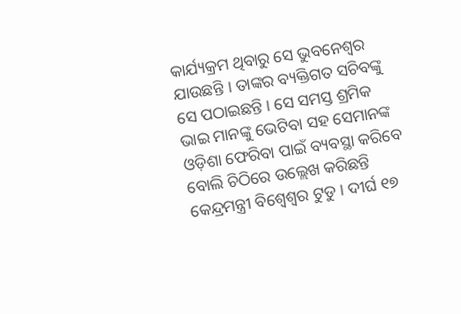କାର୍ଯ୍ୟକ୍ରମ ଥିବାରୁ ସେ ଭୁବନେଶ୍ବର ଯାଉଛନ୍ତି । ତାଙ୍କର ବ୍ୟକ୍ତିଗତ ସଚିବଙ୍କୁ ସେ ପଠାଇଛନ୍ତି । ସେ ସମସ୍ତ ଶ୍ରମିକ ଭାଇ ମାନଙ୍କୁ ଭେଟିବା ସହ ସେମାନଙ୍କ ଓଡ଼ିଶା ଫେରିବା ପାଇଁ ବ୍ୟବସ୍ଥା କରିବେ ବୋଲି ଚିଠିରେ ଉଲ୍ଲେଖ କରିଛନ୍ତି କେନ୍ଦ୍ରମନ୍ତ୍ରୀ ବିଶ୍ବେଶ୍ବର ଟୁଡୁ । ଦୀର୍ଘ ୧୭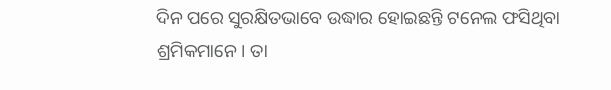ଦିନ ପରେ ସୁରକ୍ଷିତଭାବେ ଉଦ୍ଧାର ହୋଇଛନ୍ତି ଟନେଲ ଫସିଥିବା ଶ୍ରମିକମାନେ। ତା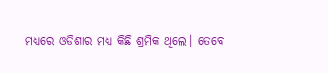ମଧ୍ୟରେ ଓଡିଶାର ମଧ୍ୟ କିଛି ଶ୍ରମିକ ଥିଲେ। ତେବେ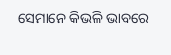ସେମାନେ କିଭଳି ଭାବରେ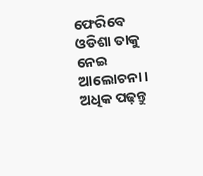ଫେରିବେ ଓଡିଶା ତାକୁ ନେଇ ଆଲୋଚନା।
ଅଧିକ ପଢ଼ନ୍ତୁ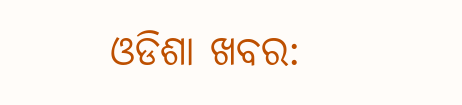ଓଡିଶା ଖବର: